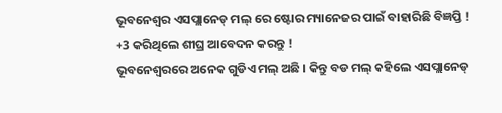ଭୂବନେଶ୍ୱର ଏସପ୍ଲାନେଡ୍ ମଲ୍ ରେ ଷ୍ଟୋର ମ୍ୟାନେଜର ପାଇଁ ବାହାରିଛି ବିଜ୍ଞପ୍ତି ! +3 କରିଥିଲେ ଶୀଘ୍ର ଆବେଦନ କରନ୍ତୁ !
ଭୂବନେଶ୍ୱରରେ ଅନେକ ଗୁଡିଏ ମଲ୍ ଅଛି । କିନ୍ତୁ ବଡ ମଲ୍ କହିଲେ ଏସପ୍ଲାନେଡ୍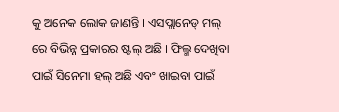କୁ ଅନେକ ଲୋକ ଜାଣନ୍ତି । ଏସପ୍ଲାନେଡ୍ ମଲ୍ ରେ ବିଭିନ୍ନ ପ୍ରକାରର ଷ୍ଟଲ୍ ଅଛି । ଫିଲ୍ମ ଦେଖିବା ପାଇଁ ସିନେମା ହଲ୍ ଅଛି ଏବଂ ଖାଇବା ପାଇଁ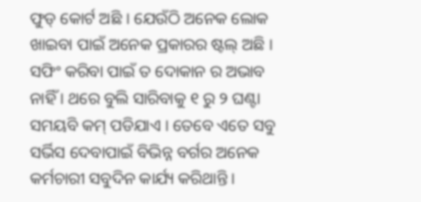ଫୁଡ୍ କୋର୍ଟ ଅଛି । ଯେଉଁଠି ଅନେକ ଲୋକ ଖାଇବା ପାଇଁ ଅନେକ ପ୍ରକାରର ଷ୍ଟଲ୍ ଅଛି । ସଫିଂ କରିବା ପାଇଁ ତ ଦୋକାନ ର ଅଭାବ ନାହିଁ । ଥରେ ବୁଲି ସାରିବାକୁ ୧ ରୁ ୨ ଘଣ୍ଟା ସମୟବି କମ୍ ପଡିଯାଏ । ତେବେ ଏତେ ସବୁ ସର୍ଭିସ ଦେବାପାଇଁ ବିଭିନ୍ନ ବର୍ଗର ଅନେକ କର୍ମଚାରୀ ସବୁଦିନ କାର୍ଯ୍ୟ କରିଥାନ୍ତି ।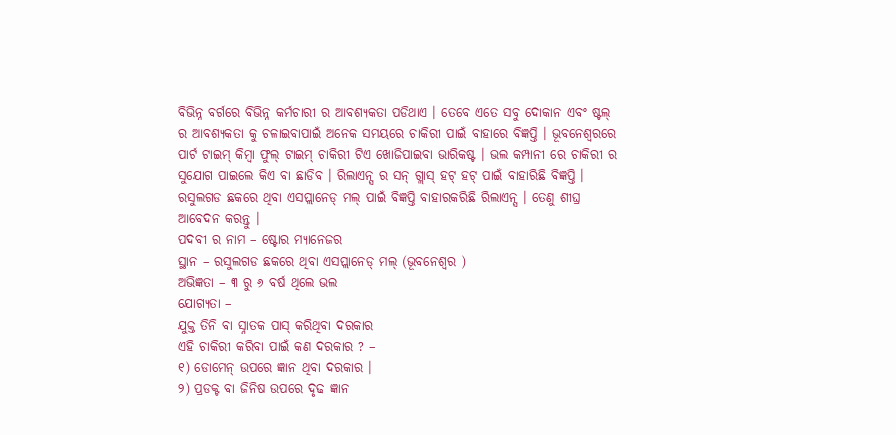ବିଭିନ୍ନ ବର୍ଗରେ ବିଭିନ୍ନ କର୍ମଚାରୀ ର ଆବଶ୍ୟକତା ପଡିଥାଏ । ତେବେ ଏତେ ସବୁ ଦୋକାନ ଏବଂ ଷ୍ଟଲ୍ ର ଆବଶ୍ୟକତା କୁ ଚଳାଇବାପାଇଁ ଅନେକ ସମୟରେ ଚାକିରୀ ପାଇଁ ବାହାରେ ବିଜ୍ଞପ୍ତି । ଭୂବନେଶ୍ୱରରେ ପାର୍ଟ ଟାଇମ୍ କିମ୍ବା ଫୁଲ୍ ଟାଇମ୍ ଚାକିରୀ ଟିଏ ଖୋଜିପାଇବା ଭାରିକଷ୍ଟ । ଭଲ କମ୍ପାନୀ ରେ ଚାକିରୀ ର ସୁଯୋଗ ପାଇଲେ କିଏ ବା ଛାଡିବ । ରିଲାଏନ୍ସ ର ସନ୍ ଗ୍ଲାସ୍ ହଟ୍ ହଟ୍ ପାଇଁ ବାହାରିଛି ବିଜ୍ଞପ୍ତି । ରସୁଲଗଡ ଛକରେ ଥିବା ଏସପ୍ଲାନେଡ୍ ମଲ୍ ପାଇଁ ବିଜ୍ଞପ୍ତି ବାହାରକରିଛି ରିଲାଏନ୍ସ । ତେଣୁ ଶୀଘ୍ର ଆବେଦନ କରନ୍ତୁ ।
ପଦବୀ ର ନାମ – ଷ୍ଟୋର ମ୍ୟାନେଜର
ସ୍ଥାନ – ରସୁଲଗଡ ଛକରେ ଥିବା ଏସପ୍ଲାନେଡ୍ ମଲ୍ (ଭୂବନେଶ୍ୱର )
ଅଭିଜ୍ଞତା – ୩ ରୁ ୬ ବର୍ଷ ଥିଲେ ଭଲ
ଯୋଗ୍ୟତା –
ଯୁକ୍ତ ତିନି ବା ସ୍ନାତକ ପାସ୍ କରିଥିବା ଦରକାର
ଏହି ଚାକିରୀ କରିବା ପାଇଁ କଣ ଦରକାର ? –
୧) ଡୋମେନ୍ ଉପରେ ଜ୍ଞାନ ଥିବା ଦରକାର ।
୨) ପ୍ରଡକ୍ଟ ବା ଜିନିଷ ଉପରେ ଦୃଢ ଜ୍ଞାନ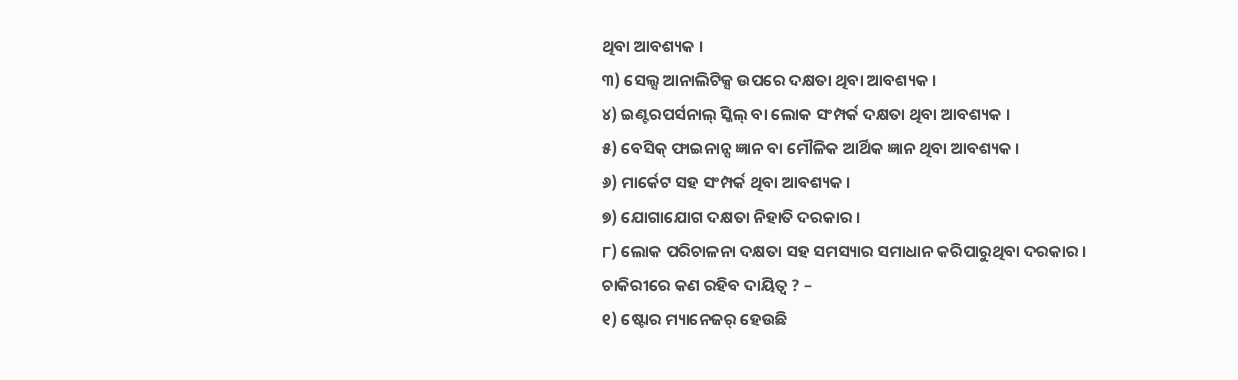ଥିବା ଆବଶ୍ୟକ ।
୩) ସେଲ୍ସ ଆନାଲିଟିକ୍ସ ଉପରେ ଦକ୍ଷତା ଥିବା ଆବଶ୍ୟକ ।
୪) ଇଣ୍ଟରପର୍ସନାଲ୍ ସ୍କିଲ୍ ବା ଲୋକ ସଂମ୍ପର୍କ ଦକ୍ଷତା ଥିବା ଆବଶ୍ୟକ ।
୫) ବେସିକ୍ ଫାଇନାନ୍ସ ଜ୍ଞାନ ବା ମୌଳିକ ଆର୍ଥିକ ଜ୍ଞାନ ଥିବା ଆବଶ୍ୟକ ।
୬) ମାର୍କେଟ ସହ ସଂମ୍ପର୍କ ଥିବା ଆବଶ୍ୟକ ।
୭) ଯୋଗାଯୋଗ ଦକ୍ଷତା ନିହାତି ଦରକାର ।
୮) ଲୋକ ପରିଚାଳନା ଦକ୍ଷତା ସହ ସମସ୍ୟାର ସମାଧାନ କରିପାରୁଥିବା ଦରକାର ।
ଚାକିରୀରେ କଣ ରହିବ ଦାୟିତ୍ୱ ? –
୧) ଷ୍ଟୋର ମ୍ୟାନେଜର୍ ହେଉଛି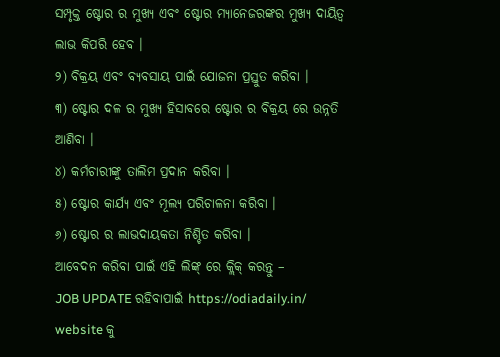ସମ୍ପୃକ୍ତ ଷ୍ଟୋର ର ମୁଖ୍ୟ ଏବଂ ଷ୍ଟୋର ମ୍ୟାନେଜରଙ୍କର ମୁଖ୍ୟ ଦାୟିତ୍ୱ ଲାଭ କିପରି ହେବ ।
୨) ବିକ୍ରୟ ଏବଂ ବ୍ୟବସାୟ ପାଇଁ ଯୋଜନା ପ୍ରସ୍ତୁତ କରିବା ।
୩) ଷ୍ଟୋର ଦଳ ର ମୁଖ୍ୟ ହିସାବରେ ଷ୍ଟୋର ର ବିକ୍ରୟ ରେ ଉନ୍ନତି ଆଣିବା ।
୪) କର୍ମଚାରୀଙ୍କୁ ତାଲିମ ପ୍ରଦାନ କରିବା ।
୫) ଷ୍ଟୋର କାର୍ଯ୍ୟ ଏବଂ ମୂଲ୍ୟ ପରିଚାଳନା କରିବା ।
୬) ଷ୍ଟୋର ର ଲାଭଦାୟକତା ନିଶ୍ଚିତ କରିବା ।
ଆବେଦନ କରିବା ପାଇଁ ଏହି ଲିଙ୍କ୍ ରେ କ୍ଲିକ୍ କରନ୍ତୁ –
JOB UPDATE ରହିବାପାଇଁ https://odiadaily.in/ website କୁ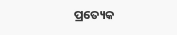ପ୍ରତ୍ୟେକ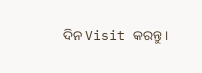ଦିନ Visit କରନ୍ତୁ ।